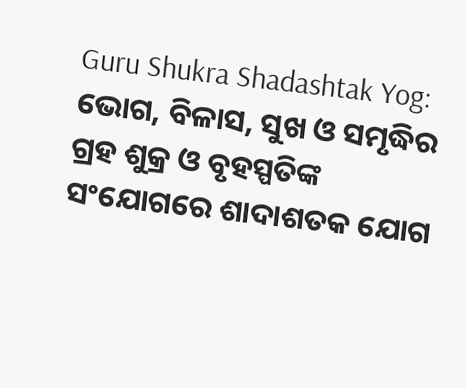Guru Shukra Shadashtak Yog: ଭୋଗ, ବିଳାସ, ସୁଖ ଓ ସମୃଦ୍ଧିର ଗ୍ରହ ଶୁକ୍ର ଓ ବୃହସ୍ପତିଙ୍କ ସଂଯୋଗରେ ଶାଦାଶତକ ଯୋଗ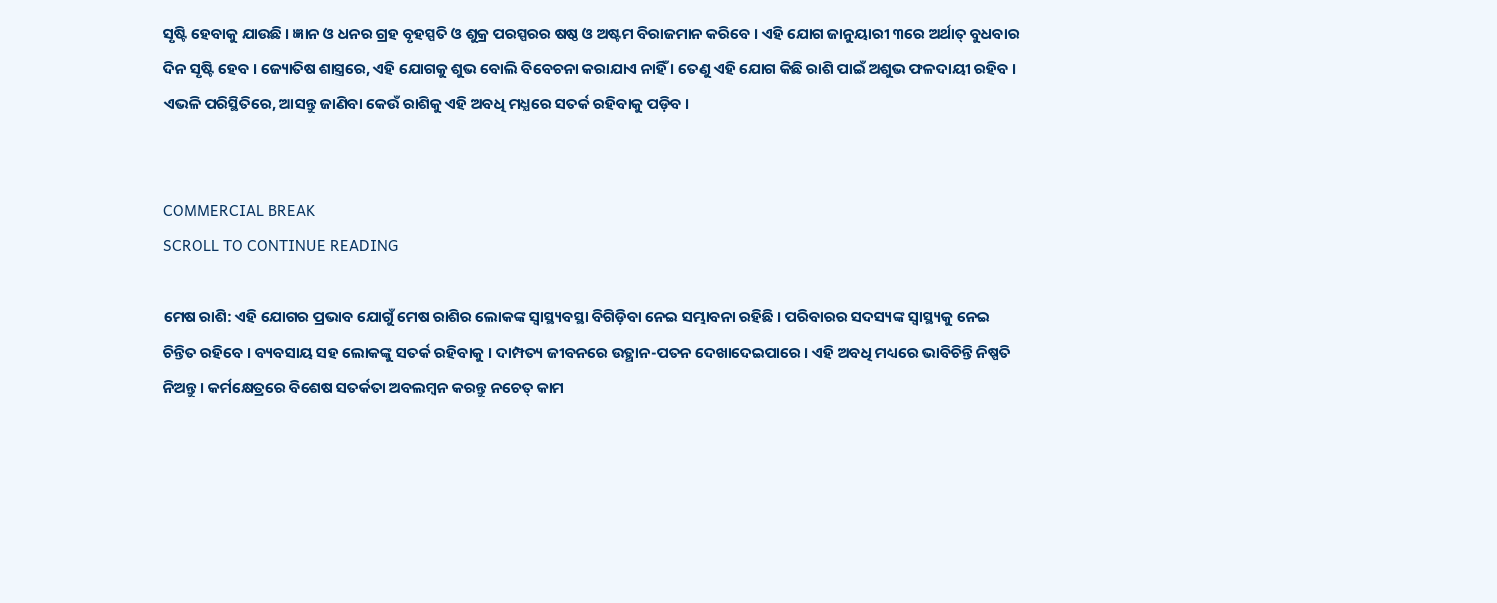ସୃଷ୍ଟି ହେବାକୁ ଯାଉଛି । ଜ୍ଞାନ ଓ ଧନର ଗ୍ରହ ବୃହସ୍ପତି ଓ ଶୁକ୍ର ପରସ୍ପରର ଷଷ୍ଠ ଓ ଅଷ୍ଟମ ବିରାଜମାନ କରିବେ । ଏହି ଯୋଗ ଜାନୁୟାରୀ ୩ରେ ଅର୍ଥାତ୍ ବୁଧବାର ଦିନ ସୃଷ୍ଟି ହେବ । ଜ୍ୟୋତିଷ ଶାସ୍ତ୍ରରେ, ଏହି ଯୋଗକୁ ଶୁଭ ବୋଲି ବିବେଚନା କରାଯାଏ ନାହିଁ । ତେଣୁ ଏହି ଯୋଗ କିଛି ରାଶି ପାଇଁ ଅଶୁଭ ଫଳଦାୟୀ ରହିବ । ଏଭଳି ପରିସ୍ଥିତିରେ, ଆସନ୍ତୁ ଜାଣିବା କେଉଁ ରାଶିକୁ ଏହି ଅବଧି ମଧ୍ଯରେ ସତର୍କ ରହିବାକୁ ପଡ଼ିବ ।


COMMERCIAL BREAK
SCROLL TO CONTINUE READING

ମେଷ ରାଶି: ଏହି ଯୋଗର ପ୍ରଭାବ ଯୋଗୁଁ ମେଷ ରାଶିର ଲୋକଙ୍କ ସ୍ବାସ୍ଥ୍ୟବସ୍ଥା ବିଗିଡ଼ିବା ନେଇ ସମ୍ଭାବନା ରହିଛି । ପରିବାରର ସଦସ୍ୟଙ୍କ ସ୍ୱାସ୍ଥ୍ୟକୁ ନେଇ ଚିନ୍ତିତ ରହିବେ । ବ୍ୟବସାୟ ସହ ଲୋକଙ୍କୁ ସତର୍କ ରହିବାକୁ । ଦାମ୍ପତ୍ୟ ଜୀବନରେ ଉତ୍ଥାନ-ପତନ ଦେଖାଦେଇପାରେ । ଏହି ଅବଧି ମଧ୍ୟରେ ଭାବିଚିନ୍ତି ନିଷ୍ପତି ନିଅନ୍ତୁ । କର୍ମକ୍ଷେତ୍ରରେ ବିଶେଷ ସତର୍କତା ଅବଲମ୍ବନ କରନ୍ତୁ ନଚେତ୍ କାମ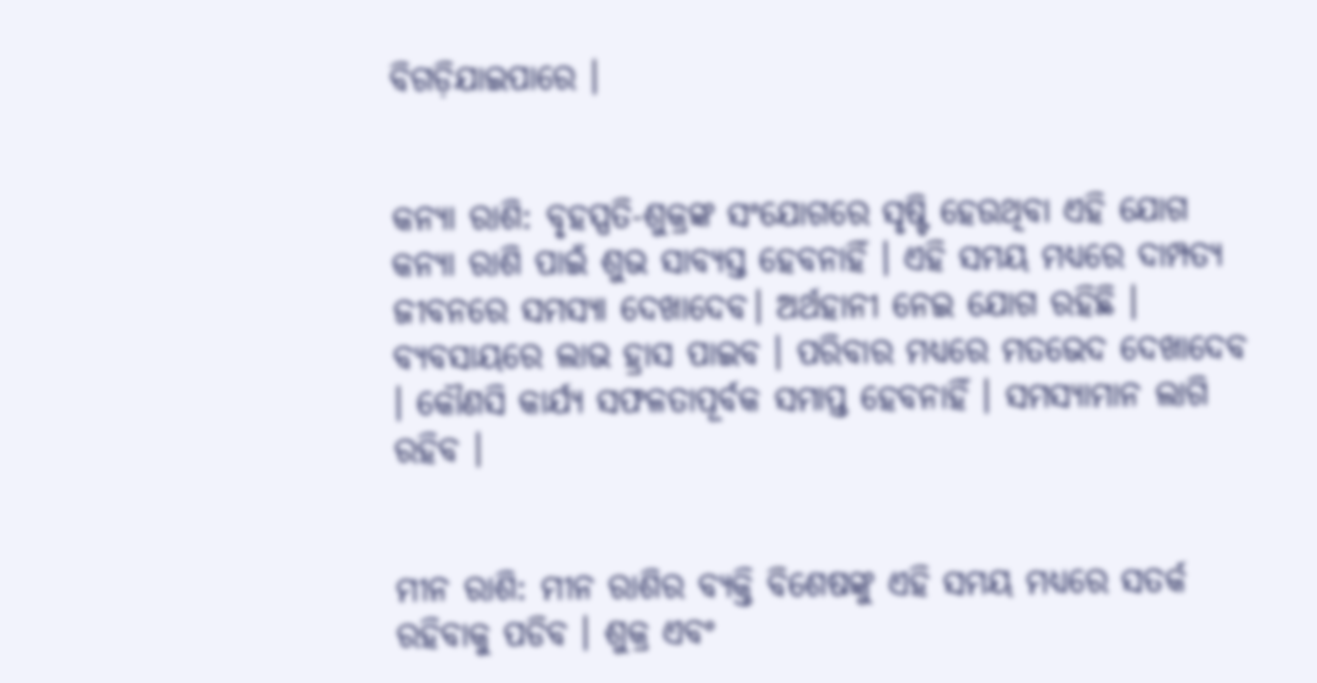ବିଗଡ଼ିଯାଇପାରେ ।


କନ୍ୟା ରାଶି: ବୃହସ୍ପତି-ଶୁକ୍ରଙ୍କ ସଂଯୋଗରେ ସୃଷ୍ଟି ହେଉଥିବା ଏହି ଯୋଗ କନ୍ୟା ରାଶି ପାଇଁ ଶୁଭ ସାବ୍ୟସ୍ତ ହେବନାହିଁ । ଏହି ସମୟ ମଧ୍ଯରେ ଦାମ୍ପତ୍ୟ ଜୀବନରେ ସମସ୍ୟା ଦେଖାଦେବ। ଅର୍ଥହାନୀ ନେଇ ଯୋଗ ରହିଛି । ବ୍ୟବସାୟରେ ଲାଭ ହ୍ରାସ ପାଇବ । ପରିବାର ମଧ୍ୟରେ ମତଭେଦ ଦେଖାଦେବ । କୌଣସି କାର୍ଯ୍ୟ ସଫଳତାପୂର୍ବକ ସମାପ୍ତ ହେବନାହିଁ । ସମସ୍ୟାମାନ ଲାଗି ରହିବ ।


ମୀନ ରାଶି: ମୀନ ରାଶିର ବ୍ୟକ୍ତି ବିଶେଷଙ୍କୁ ଏହି ସମୟ ମଧ୍ୟରେ ସତର୍କ ରହିବାକୁ ପଡିବ । ଶୁକ୍ର ଏବଂ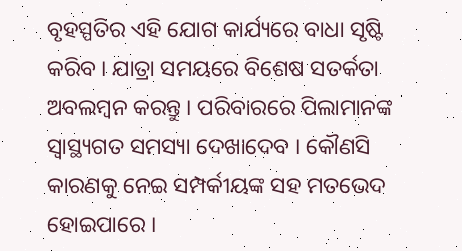ବୃହସ୍ପତିର ଏହି ଯୋଗ କାର୍ଯ୍ୟରେ ବାଧା ସୃଷ୍ଟି କରିବ । ଯାତ୍ରା ସମୟରେ ବିଶେଷ ସତର୍କତା ଅବଲମ୍ବନ କରନ୍ତୁ । ପରିବାରରେ ପିଲାମାନଙ୍କ ସ୍ୱାସ୍ଥ୍ୟଗତ ସମସ୍ୟା ଦେଖାଦେବ । କୌଣସି କାରଣକୁ ନେଇ ସମ୍ପର୍କୀୟଙ୍କ ସହ ମତଭେଦ ହୋଇପାରେ ।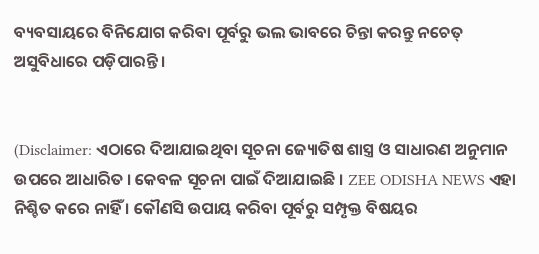ବ୍ୟବସାୟରେ ବିନିଯୋଗ କରିବା ପୂର୍ବରୁ ଭଲ ଭାବରେ ଚିନ୍ତା କରନ୍ତୁ ନଚେତ୍ ଅସୁବିଧାରେ ପଡ଼ିପାରନ୍ତି ।


(Disclaimer: ଏଠାରେ ଦିଆଯାଇଥିବା ସୂଚନା ଜ୍ୟୋତିଷ ଶାସ୍ତ୍ର ଓ ସାଧାରଣ ଅନୁମାନ ଉପରେ ଆଧାରିତ । କେବଳ ସୂଚନା ପାଇଁ ଦିଆଯାଇଛି । ZEE ODISHA NEWS ଏହା ନିଶ୍ଚିତ କରେ ନାହିଁ । କୌଣସି ଉପାୟ କରିବା ପୂର୍ବରୁ ସମ୍ପୃକ୍ତ ବିଷୟର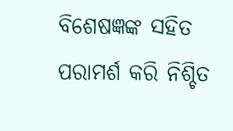ବିଶେଷଜ୍ଞଙ୍କ ସହିତ ପରାମର୍ଶ କରି ନିଶ୍ଚିତ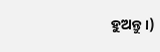ହୁଅନ୍ତୁ ।)